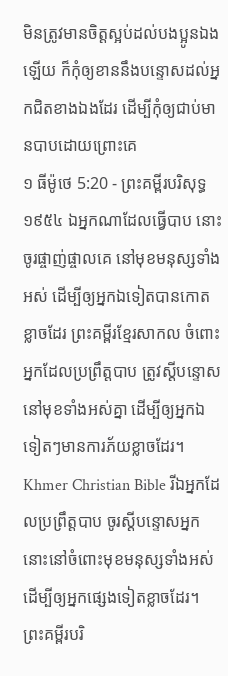មិនត្រូវមានចិត្តស្អប់ដល់បងប្អូនឯងឡើយ ក៏កុំឲ្យខាននឹងបន្ទោសដល់អ្នកជិតខាងឯងដែរ ដើម្បីកុំឲ្យជាប់មានបាបដោយព្រោះគេ
១ ធីម៉ូថេ 5:20 - ព្រះគម្ពីរបរិសុទ្ធ ១៩៥៤ ឯអ្នកណាដែលធ្វើបាប នោះចូរផ្ចាញ់ផ្ចាលគេ នៅមុខមនុស្សទាំងអស់ ដើម្បីឲ្យអ្នកឯទៀតបានកោតខ្លាចដែរ ព្រះគម្ពីរខ្មែរសាកល ចំពោះអ្នកដែលប្រព្រឹត្តបាប ត្រូវស្ដីបន្ទោសនៅមុខទាំងអស់គ្នា ដើម្បីឲ្យអ្នកឯទៀតៗមានការភ័យខ្លាចដែរ។ Khmer Christian Bible រីឯអ្នកដែលប្រព្រឹត្ដបាប ចូរស្ដីបន្ទោសអ្នកនោះនៅចំពោះមុខមនុស្សទាំងអស់ ដើម្បីឲ្យអ្នកផ្សេងទៀតខ្លាចដែរ។ ព្រះគម្ពីរបរិ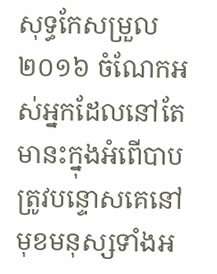សុទ្ធកែសម្រួល ២០១៦ ចំណែកអស់អ្នកដែលនៅតែមានះក្នុងអំពើបាប ត្រូវបន្ទោសគេនៅមុខមនុស្សទាំងអ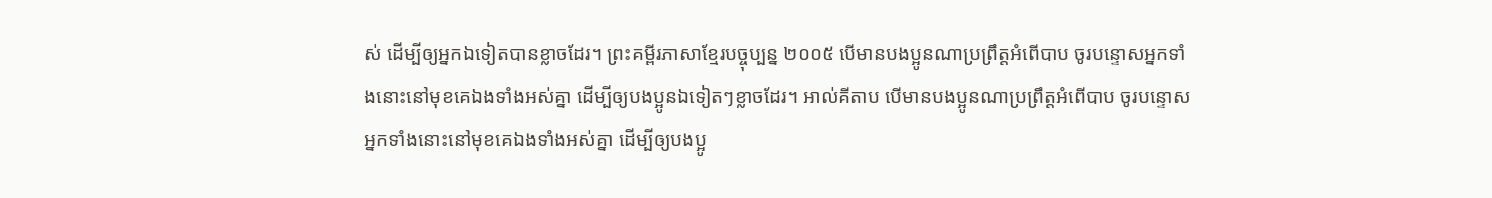ស់ ដើម្បីឲ្យអ្នកឯទៀតបានខ្លាចដែរ។ ព្រះគម្ពីរភាសាខ្មែរបច្ចុប្បន្ន ២០០៥ បើមានបងប្អូនណាប្រព្រឹត្តអំពើបាប ចូរបន្ទោសអ្នកទាំងនោះនៅមុខគេឯងទាំងអស់គ្នា ដើម្បីឲ្យបងប្អូនឯទៀតៗខ្លាចដែរ។ អាល់គីតាប បើមានបងប្អូនណាប្រព្រឹត្ដអំពើបាប ចូរបន្ទោសអ្នកទាំងនោះនៅមុខគេឯងទាំងអស់គ្នា ដើម្បីឲ្យបងប្អូ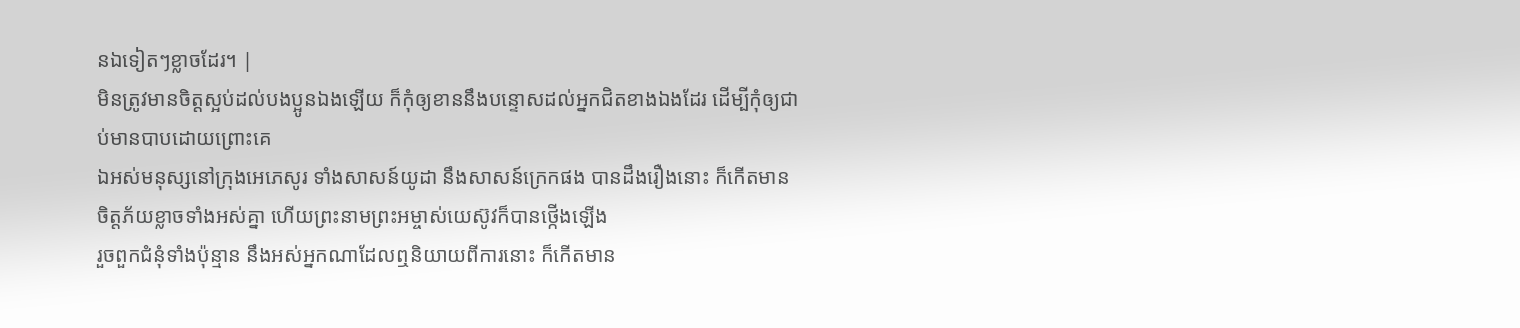នឯទៀតៗខ្លាចដែរ។ |
មិនត្រូវមានចិត្តស្អប់ដល់បងប្អូនឯងឡើយ ក៏កុំឲ្យខាននឹងបន្ទោសដល់អ្នកជិតខាងឯងដែរ ដើម្បីកុំឲ្យជាប់មានបាបដោយព្រោះគេ
ឯអស់មនុស្សនៅក្រុងអេភេសូរ ទាំងសាសន៍យូដា នឹងសាសន៍ក្រេកផង បានដឹងរឿងនោះ ក៏កើតមានចិត្តភ័យខ្លាចទាំងអស់គ្នា ហើយព្រះនាមព្រះអម្ចាស់យេស៊ូវក៏បានថ្កើងឡើង
រួចពួកជំនុំទាំងប៉ុន្មាន នឹងអស់អ្នកណាដែលឮនិយាយពីការនោះ ក៏កើតមាន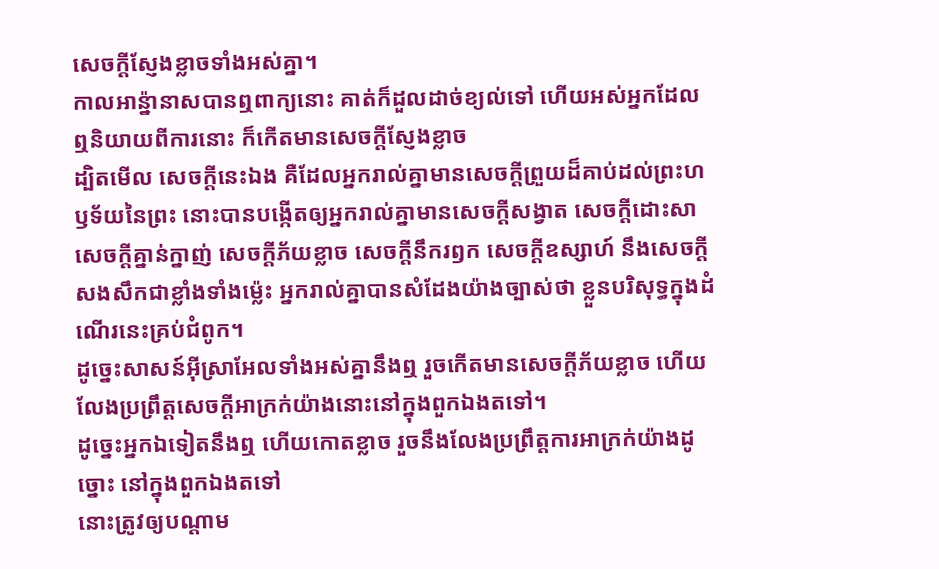សេចក្ដីស្ញែងខ្លាចទាំងអស់គ្នា។
កាលអាន៉្នានាសបានឮពាក្យនោះ គាត់ក៏ដួលដាច់ខ្យល់ទៅ ហើយអស់អ្នកដែលឮនិយាយពីការនោះ ក៏កើតមានសេចក្ដីស្ញែងខ្លាច
ដ្បិតមើល សេចក្ដីនេះឯង គឺដែលអ្នករាល់គ្នាមានសេចក្ដីព្រួយដ៏គាប់ដល់ព្រះហឫទ័យនៃព្រះ នោះបានបង្កើតឲ្យអ្នករាល់គ្នាមានសេចក្ដីសង្វាត សេចក្ដីដោះសា សេចក្ដីគ្នាន់ក្នាញ់ សេចក្ដីភ័យខ្លាច សេចក្ដីនឹករឭក សេចក្ដីឧស្សាហ៍ នឹងសេចក្ដីសងសឹកជាខ្លាំងទាំងម៉្លេះ អ្នករាល់គ្នាបានសំដែងយ៉ាងច្បាស់ថា ខ្លួនបរិសុទ្ធក្នុងដំណើរនេះគ្រប់ជំពូក។
ដូច្នេះសាសន៍អ៊ីស្រាអែលទាំងអស់គ្នានឹងឮ រួចកើតមានសេចក្ដីភ័យខ្លាច ហើយលែងប្រព្រឹត្តសេចក្ដីអាក្រក់យ៉ាងនោះនៅក្នុងពួកឯងតទៅ។
ដូច្នេះអ្នកឯទៀតនឹងឮ ហើយកោតខ្លាច រួចនឹងលែងប្រព្រឹត្តការអាក្រក់យ៉ាងដូច្នោះ នៅក្នុងពួកឯងតទៅ
នោះត្រូវឲ្យបណ្តាម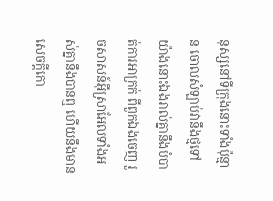នុស្សនៅទីក្រុងនោះទាំងប៉ុន្មាន ចោលសំឡាប់វានឹងថ្មទៅ យ៉ាងនោះឯងរាល់គ្នានឹងបំបាត់ការអាក្រក់ ពីពួកឯងចេញ រួចសាសន៍អ៊ីស្រាអែលទាំងអស់គ្នានឹងបានឮ ហើយនឹងមានសេចក្ដីកោ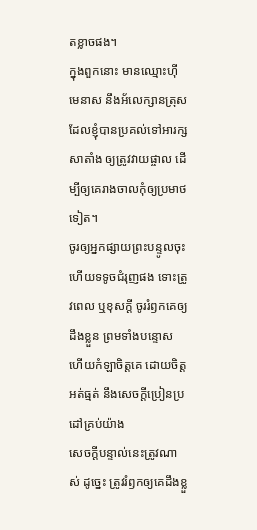តខ្លាចផង។
ក្នុងពួកនោះ មានឈ្មោះហ៊ីមេនាស នឹងអ័លេក្សានត្រុស ដែលខ្ញុំបានប្រគល់ទៅអារក្សសាតាំង ឲ្យត្រូវវាយផ្ចាល ដើម្បីឲ្យគេរាងចាលកុំឲ្យប្រមាថទៀត។
ចូរឲ្យអ្នកផ្សាយព្រះបន្ទូលចុះ ហើយទទូចជំរុញផង ទោះត្រូវពេល ឬខុសក្តី ចូររំឭកគេឲ្យដឹងខ្លួន ព្រមទាំងបន្ទោស ហើយកំឡាចិត្តគេ ដោយចិត្តអត់ធ្មត់ នឹងសេចក្ដីប្រៀនប្រដៅគ្រប់យ៉ាង
សេចក្ដីបន្ទាល់នេះត្រូវណាស់ ដូច្នេះ ត្រូវរំឭកឲ្យគេដឹងខ្លួ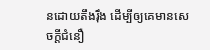នដោយតឹងរុឹង ដើម្បីឲ្យគេមានសេចក្ដីជំនឿ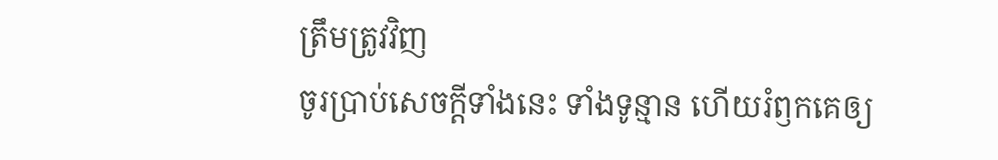ត្រឹមត្រូវវិញ
ចូរប្រាប់សេចក្ដីទាំងនេះ ទាំងទូន្មាន ហើយរំឭកគេឲ្យ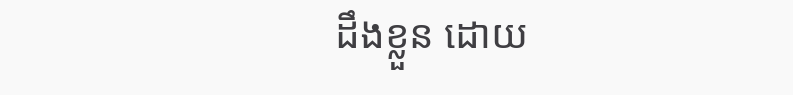ដឹងខ្លួន ដោយ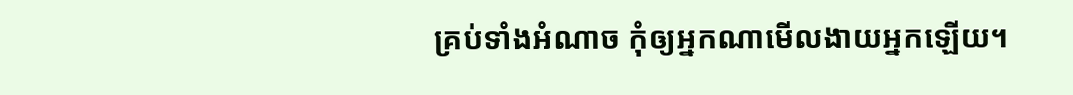គ្រប់ទាំងអំណាច កុំឲ្យអ្នកណាមើលងាយអ្នកឡើយ។